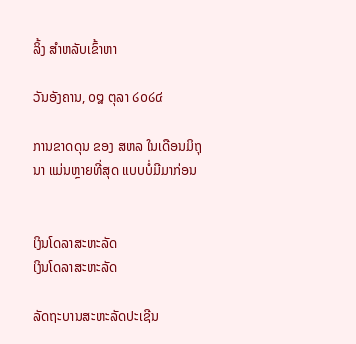ລິ້ງ ສຳຫລັບເຂົ້າຫາ

ວັນອັງຄານ, ໐໘ ຕຸລາ ໒໐໒໔

ການຂາດດຸນ ຂອງ ສຫລ ໃນເດືອນມິຖຸນາ ແມ່ນຫຼາຍທີ່ສຸດ ແບບບໍ່ມີມາກ່ອນ


ເງິນໂດລາສະຫະລັດ
ເງິນໂດລາສະຫະລັດ

ລັດຖະບານສະຫະລັດປະເຊີນ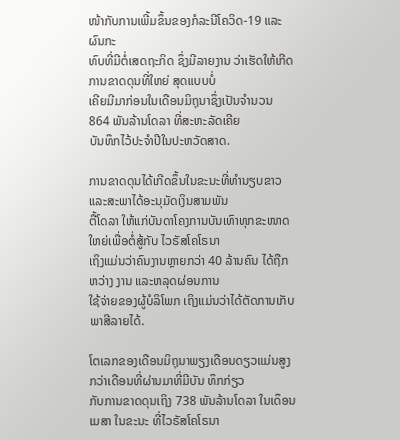ໜ້າກັບການເພີ້ມຂຶ້ນຂອງກໍລະນີໂຄວິດ-19 ແລະຜົນກະ
ທົບທີ່ມີຕໍ່ເສດຖະກິດ ຊຶ່ງມີລາຍງານ ວ່າເຮັດໃຫ້ເກີດການຂາດດຸນທີ່ໃຫຍ່ ສຸດແບບບໍ່
ເຄີຍມີມາກ່ອນໃນເດືອນມິຖຸນາຊຶ່ງເປັນຈຳນວນ 864 ພັນລ້ານໂດລາ ທີ່ສະຫະລັດເຄີຍ
ບັນທຶກໄວ້ປະຈຳປີໃນປະຫວັດສາດ.

ການຂາດດຸນໄດ້ເກີດຂຶ້ນໃນຂະນະທີ່ທຳນຽບຂາວ ແລະສະພາໄດ້ອະນຸມັດເງິນສາມພັນ
ຕື້ໂດລາ ໃຫ້ແກ່ບັນດາໂຄງການບັນເທົາທຸກຂະໜາດໃຫຍ່ເພື່ອຕໍ່ສູ້ກັບ ໄວຣັສໂຄໂຣນາ
ເຖິງແມ່ນວ່າຄົນງານຫຼາຍກວ່າ 40 ລ້ານຄົນ ໄດ້ຖືກຫວ່າງ ງານ ແລະຫລຸດຜ່ອນການ
ໃຊ້ຈ່າຍຂອງຜູ້ບໍລິໂພກ ເຖິງແມ່ນວ່າໄດ້ຕັດການເກັບ ພາສີລາຍໄດ້.

ໂຕເລກຂອງເດືອນມິຖຸນາພຽງເດືອນດຽວແມ່ນສູງກວ່າເດືອນທີ່ຜ່ານມາທີ່ມີບັນ ທຶກກ່ຽວ
ກັບການຂາດດຸນເຖິງ 738 ພັນລ້ານໂດລາ ໃນເດຶອນເມສາ ໃນຂະນະ ທີ່ໄວຣັສໂຄໂຣນາ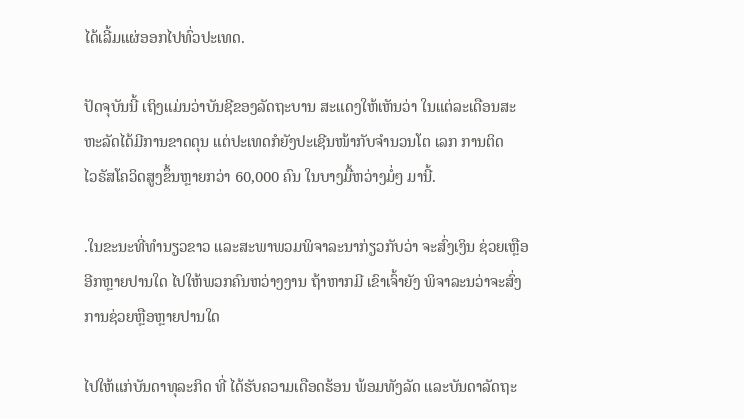ໄດ້ເລີ້ມແຜ່ອອກໄປທົ່ວປະເທດ.

ປັດຈຸບັນນີ້ ເຖິງແມ່ນວ່າບັນຊີຂອງລັດຖະບານ ສະແດງໃຫ້ເຫັນວ່າ ໃນແຕ່ລະເດືອນສະ
ຫະລັດໄດ້ມີການຂາດດຸນ ແຕ່ປະເທດກໍຍັງປະເຊີນໜ້າກັບຈຳນວນໂຕ ເລກ ການຕິດ
ໄວຣັສໂຄວິດສູງຂຶ້ນຫຼາຍກວ່າ 60,000 ຄົນ ໃນບາງມື້ຫວ່າງມໍ່ໆ ມານີ້.

.ໃນຂະນະທີ່ທຳນຽວຂາວ ແລະສະພາພວມພິຈາລະນາກ່ຽວກັບວ່າ ຈະສົ່ງເງິນ ຊ່ວຍເຫຼືອ
ອີກຫຼາຍປານໃດ ໄປໃຫ້ພວກຄົນຫວ່າງງານ ຖ້າຫາກມີ ເຂົາເຈົ້າຍັງ ພິຈາລະນວ່າຈະສົ່ງ
ການຊ່ວຍຫຼືອຫຼາຍປານໃດ

ໄປໃຫ້ແກ່ບັນດາທຸລະກິດ ທີ່ ໄດ້ຮັບຄວາມເດືອດຮ້ອນ ພ້ອມທັງລັດ ແລະບັນດາລັດຖະ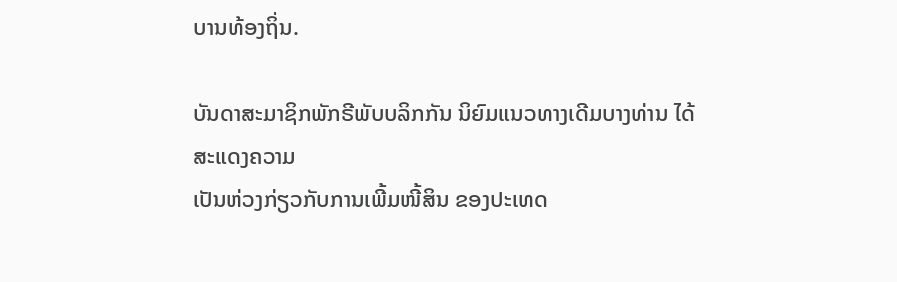ບານທ້ອງຖິ່ນ.

ບັນດາສະມາຊິກພັກຣີພັບບລິກກັນ ນິຍົມແນວທາງເດີມບາງທ່ານ ໄດ້ສະແດງຄວາມ
ເປັນຫ່ວງກ່ຽວກັບການເພີ້ມໜີ້ສິນ ຂອງປະເທດ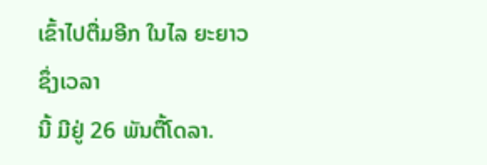ເຂົ້າໄປຕື່ມອີກ ໃນໄລ ຍະຍາວ ຊຶ່ງເວລາ
ນີ້ ມີຢູ່ 26 ພັນຕື້ໂດລາ.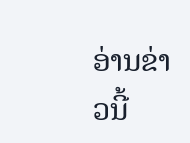ອ່ານຂ່າວນີ້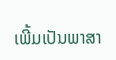ເພີ້ມເປັນພາສາ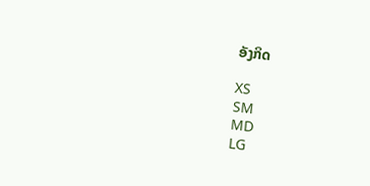ອັງກິດ

XS
SM
MD
LG